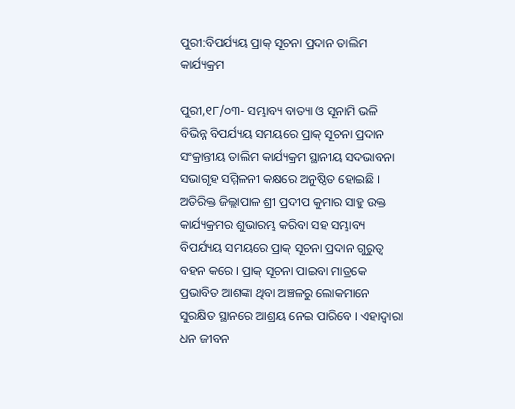ପୁରୀ:ବିପର୍ଯ୍ୟୟ ପ୍ରାକ୍ ସୂଚନା ପ୍ରଦାନ ତାଲିମ କାର୍ଯ୍ୟକ୍ରମ

ପୁରୀ,୧୮/୦୩- ସମ୍ଭାବ୍ୟ ବାତ୍ୟା ଓ ସୂନାମି ଭଳି ବିଭିନ୍ନ ବିପର୍ଯ୍ୟୟ ସମୟରେ ପ୍ରାକ୍ ସୂଚନା ପ୍ରଦାନ ସଂକ୍ରାନ୍ତୀୟ ତାଲିମ କାର୍ଯ୍ୟକ୍ରମ ସ୍ଥାନୀୟ ସଦଭାବନା ସଭାଗୃହ ସମ୍ମିଳନୀ କକ୍ଷରେ ଅନୁଷ୍ଠିତ ହୋଇଛି । ଅତିରିକ୍ତ ଜିଲ୍ଲାପାଳ ଶ୍ରୀ ପ୍ରଦୀପ କୁମାର ସାହୁ ଉକ୍ତ କାର୍ଯ୍ୟକ୍ରମର ଶୁଭାରମ୍ଭ କରିବା ସହ ସମ୍ଭାବ୍ୟ ବିପର୍ଯ୍ୟୟ ସମୟରେ ପ୍ରାକ୍ ସୂଚନା ପ୍ରଦାନ ଗୁରୁତ୍ବ ବହନ କରେ । ପ୍ରାକ୍ ସୂଚନା ପାଇବା ମାତ୍ରକେ ପ୍ରଭାବିତ ଆଶଙ୍କା ଥିବା ଅଞ୍ଚଳରୁ ଲୋକମାନେ ସୁରକ୍ଷିତ ସ୍ଥାନରେ ଆଶ୍ରୟ ନେଇ ପାରିବେ । ଏହାଦ୍ବାରା ଧନ ଜୀବନ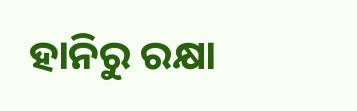ହାନିରୁ ରକ୍ଷା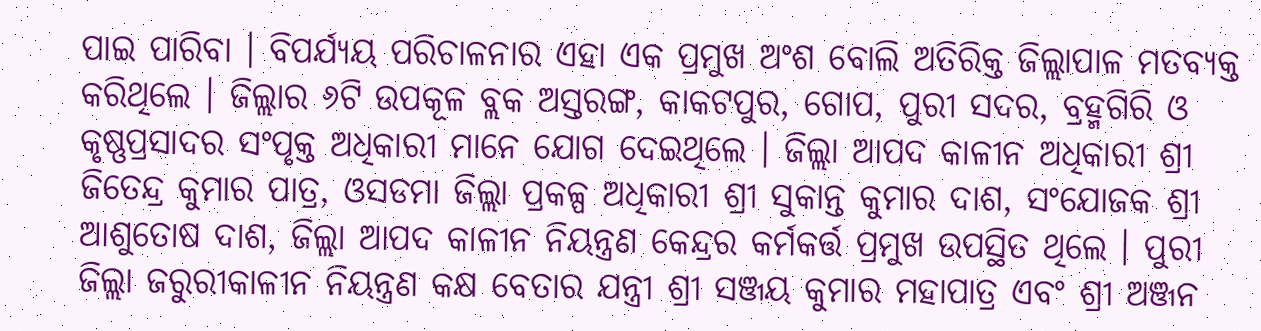ପାଇ ପାରିବା । ବିପର୍ଯ୍ୟୟ ପରିଚାଳନାର ଏହା ଏକ ପ୍ରମୁଖ ଅଂଶ ବୋଲି ଅତିରିକ୍ତ ଜିଲ୍ଲାପାଳ ମତବ୍ୟକ୍ତ କରିଥିଲେ । ଜିଲ୍ଲାର ୬ଟି ଉପକୂଳ ବ୍ଲକ ଅସ୍ତରଙ୍ଗ, କାକଟପୁର, ଗୋପ, ପୁରୀ ସଦର, ବ୍ରହ୍ମଗିରି ଓ କୃଷ୍ଣପ୍ରସାଦର ସଂପୃକ୍ତ ଅଧିକାରୀ ମାନେ ଯୋଗ ଦେଇଥିଲେ । ଜିଲ୍ଲା ଆପଦ କାଳୀନ ଅଧିକାରୀ ଶ୍ରୀ ଜିତେନ୍ଦ୍ର କୁମାର ପାତ୍ର, ଓସଡମା ଜିଲ୍ଲା ପ୍ରକଳ୍ପ ଅଧିକାରୀ ଶ୍ରୀ ସୁକାନ୍ତ କୁମାର ଦାଶ, ସଂଯୋଜକ ଶ୍ରୀ ଆଶୁତୋଷ ଦାଶ, ଜିଲ୍ଲା ଆପଦ କାଳୀନ ନିୟନ୍ତ୍ରଣ କେନ୍ଦ୍ରର କର୍ମକର୍ତ୍ତ‍ ପ୍ରମୁଖ ଉପସ୍ଥିତ ଥିଲେ । ପୁରୀ ଜିଲ୍ଲା ଜରୁରୀକାଳୀନ ନିୟନ୍ତ୍ରଣ କକ୍ଷ ବେତାର ଯନ୍ତ୍ରୀ ଶ୍ରୀ ସଞ୍ଜୟ କୁମାର ମହାପାତ୍ର ଏବଂ ଶ୍ରୀ ଅଞ୍ଜନ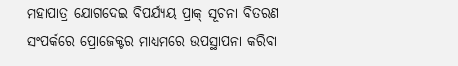ମହାପାତ୍ର ଯୋଗଦେଇ ବିପର୍ଯ୍ୟୟ ପ୍ରାକ୍ ସୂଚନା ବିତରଣ ସଂପର୍କରେ ପ୍ରୋଜେକ୍ଟର ମାଧ୍ୟମରେ ଉପସ୍ଥାପନା କରିବା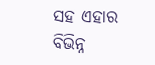ସହ ଏହାର ବିଭିନ୍ନ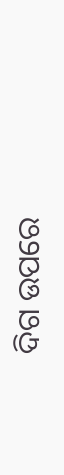ଦିଗ ଉପରେ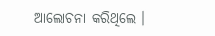ଆଲୋଚନା କରିଥିଲେ ।